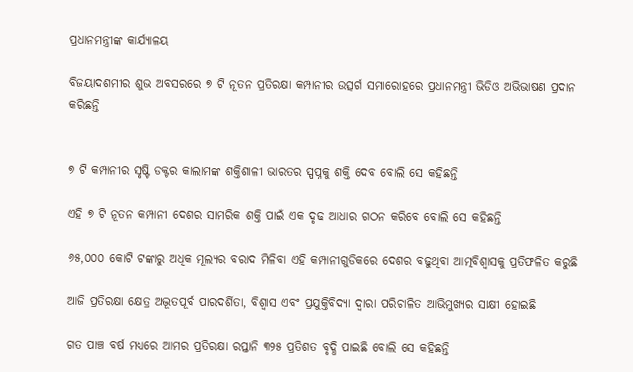ପ୍ରଧାନମନ୍ତ୍ରୀଙ୍କ କାର୍ଯ୍ୟାଳୟ

ବିଜୟାଦଶମୀର ଶୁଭ ଅବସରରେ ୭ ଟି ନୂତନ ପ୍ରତିରକ୍ଷା କମ୍ପାନୀର ଉତ୍ସର୍ଗ ସମାରୋହରେ ପ୍ରଧାନମନ୍ତ୍ରୀ ଭିଡିଓ ଅଭିଭାଷଣ ପ୍ରଦାନ କରିଛନ୍ତି


୭ ଟି କମ୍ପାନୀର ସୃଷ୍ଟି ଡକ୍ଟର କାଲାମଙ୍କ ଶକ୍ତିଶାଳୀ ଭାରତର ସ୍ପପ୍ନକୁ ଶକ୍ତି ଦେବ ବୋଲି ସେ କହିଛନ୍ତି

ଏହି ୭ ଟି ନୂତନ କମ୍ପାନୀ ଦେଶର ସାମରିକ ଶକ୍ତି ପାଇଁ ଏକ ଦୃଢ ଆଧାର ଗଠନ କରିବେ ବୋଲି ସେ କହିଛନ୍ତି

୬୫,୦୦୦ କୋଟି ଟଙ୍କାରୁ ଅଧିକ ମୂଲ୍ୟର ବରାଦ ମିଳିବା ଏହି କମ୍ପାନୀଗୁଡିକରେ ଦେଶର ବଢୁଥିବା ଆତ୍ମବିଶ୍ୱାସକୁ ପ୍ରତିଫଳିତ କରୁଛି

ଆଜି ପ୍ରତିରକ୍ଷା କ୍ଷେତ୍ର ଅଦ୍ଭୂତପୂର୍ବ ପାରଦର୍ଶିତା, ବିଶ୍ୱାସ ଏବଂ ପ୍ରଯୁକ୍ତିବିଦ୍ୟା ଦ୍ୱାରା ପରିଚାଳିତ ଆଭିମୁଖ୍ୟର ସାକ୍ଷୀ ହୋଇଛି

ଗତ ପାଞ୍ଚ ବର୍ଷ ମଧ୍ୟରେ ଆମର ପ୍ରତିରକ୍ଷା ରପ୍ତାନି ୩୨୫ ପ୍ରତିଶତ ବୃଦ୍ଧି ପାଇଛି ବୋଲି ସେ କହିଛନ୍ତି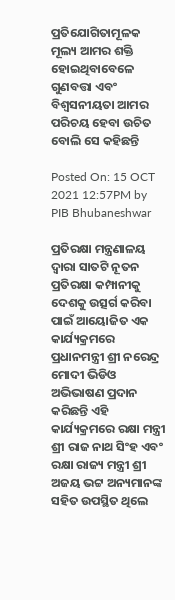ପ୍ରତିଯୋଗିତାମୂଳକ ମୂଲ୍ୟ ଆମର ଶକ୍ତି ହୋଇଥିବାବେଳେ ଗୁଣବତ୍ତା ଏବଂ ବିଶ୍ୱସନୀୟତା ଆମର ପରିଚୟ ହେବା ଉଚିତ ବୋଲି ସେ କହିଛନ୍ତି

Posted On: 15 OCT 2021 12:57PM by PIB Bhubaneshwar

ପ୍ରତିରକ୍ଷା ମନ୍ତ୍ରଣାଳୟ ଦ୍ୱାରା ସାତଟି ନୂତନ ପ୍ରତିରକ୍ଷା କମ୍ପାନୀକୁ ଦେଶକୁ ଉତ୍ସର୍ଗ କରିବା ପାଇଁ ଆୟୋଜିତ ଏକ କାର୍ଯ୍ୟକ୍ରମରେ ପ୍ରଧାନମନ୍ତ୍ରୀ ଶ୍ରୀ ନରେନ୍ଦ୍ର ମୋଦୀ ଭିଡିଓ ଅଭିଭାଷଣ ପ୍ରଦାନ କରିଛନ୍ତି ଏହି କାର୍ଯ୍ୟକ୍ରମରେ ରକ୍ଷା ମନ୍ତ୍ରୀ ଶ୍ରୀ ରାଜ ନାଥ ସିଂହ ଏବଂ ରକ୍ଷା ରାଜ୍ୟ ମନ୍ତ୍ରୀ ଶ୍ରୀ ଅଜୟ ଭଟ୍ଟ ଅନ୍ୟମାନଙ୍କ ସହିତ ଉପସ୍ଥିତ ଥିଲେ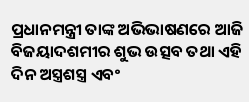ପ୍ରଧାନମନ୍ତ୍ରୀ ତାଙ୍କ ଅଭିଭାଷଣରେ ଆଜି ବିଜୟାଦଶମୀର ଶୁଭ ଉତ୍ସବ ତଥା ଏହି ଦିନ ଅସ୍ତ୍ରଶସ୍ତ୍ର ଏବଂ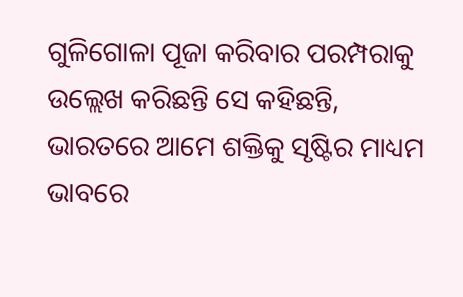ଗୁଳିଗୋଳା ପୂଜା କରିବାର ପରମ୍ପରାକୁ ଉଲ୍ଲେଖ କରିଛନ୍ତି ସେ କହିଛନ୍ତି, ଭାରତରେ ଆମେ ଶକ୍ତିକୁ ସୃଷ୍ଟିର ମାଧ୍ୟମ ଭାବରେ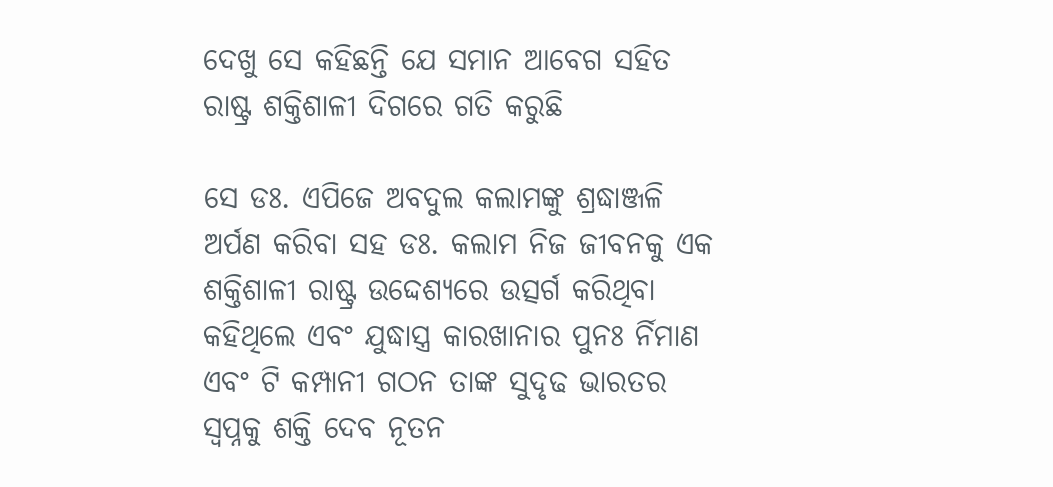ଦେଖୁ ସେ କହିଛନ୍ତି ଯେ ସମାନ ଆବେଗ ସହିତ ରାଷ୍ଟ୍ର ଶକ୍ତିଶାଳୀ ଦିଗରେ ଗତି କରୁଛି

ସେ ଡଃ. ଏପିଜେ ଅବଦୁଲ କଲାମଙ୍କୁ ଶ୍ରଦ୍ଧାଞ୍ଜଳି ଅର୍ପଣ କରିବା ସହ ଡଃ. କଲାମ ନିଜ ଜୀବନକୁ ଏକ ଶକ୍ତିଶାଳୀ ରାଷ୍ଟ୍ର ଉଦ୍ଦେଶ୍ୟରେ ଉତ୍ସର୍ଗ କରିଥିବା କହିଥିଲେ ଏବଂ ଯୁଦ୍ଧାସ୍ତ୍ର କାରଖାନାର ପୁନଃ ର୍ନିମାଣ ଏବଂ ଟି କମ୍ପାନୀ ଗଠନ ତାଙ୍କ ସୁଦୃଢ ଭାରତର ସ୍ୱପ୍ନକୁ ଶକ୍ତି ଦେବ ନୂତନ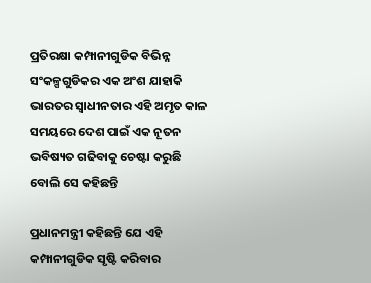ପ୍ରତିରକ୍ଷା କମ୍ପାନୀଗୁଡିକ ବିଭିନ୍ନ ସଂକଳ୍ପଗୁଡିକର ଏକ ଅଂଶ ଯାହାକି ଭାରତର ସ୍ୱାଧୀନତାର ଏହି ଅମୃତ କାଳ ସମୟରେ ଦେଶ ପାଇଁ ଏକ ନୂତନ ଭବିଷ୍ୟତ ଗଢିବାକୁ ଚେଷ୍ଟା କରୁଛି ବୋଲି ସେ କହିଛନ୍ତି

ପ୍ରଧାନମନ୍ତ୍ରୀ କହିଛନ୍ତି ଯେ ଏହି କମ୍ପାନୀଗୁଡିକ ସୃଷ୍ଟି କରିବାର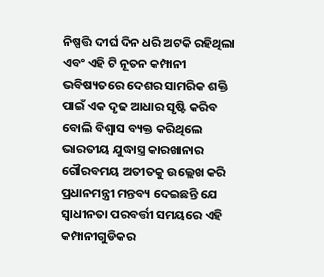ନିଷ୍ପତ୍ତି ଦୀର୍ଘ ଦିନ ଧରି ଅଟକି ରହିଥିଲା ଏବଂ ଏହି ଟି ନୂତନ କମ୍ପାନୀ ଭବିଷ୍ୟତରେ ଦେଶର ସାମରିକ ଶକ୍ତି ପାଇଁ ଏକ ଦୃଢ ଆଧାର ସୃଷ୍ଟି କରିବ ବୋଲି ବିଶ୍ୱାସ ବ୍ୟକ୍ତ କରିଥିଲେ ଭାରତୀୟ ଯୁଦ୍ଧାସ୍ତ୍ର କାରଖାନାର ଗୌରବମୟ ଅତୀତକୁ ଉଲ୍ଲେଖ କରି ପ୍ରଧାନମନ୍ତ୍ରୀ ମନ୍ତବ୍ୟ ଦେଇଛନ୍ତି ଯେ ସ୍ୱାଧୀନତା ପରବର୍ତ୍ତୀ ସମୟରେ ଏହି କମ୍ପାନୀଗୁଡିକର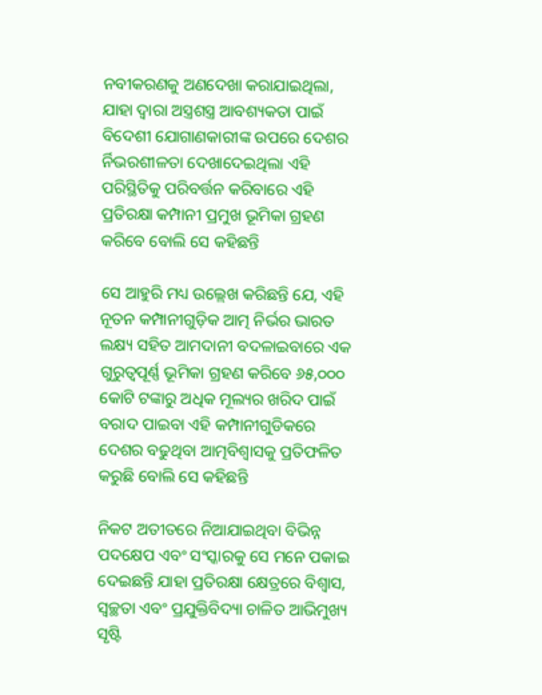ନବୀକରଣକୁ ଅଣଦେଖା କରାଯାଇଥିଲା, ଯାହା ଦ୍ୱାରା ଅସ୍ତ୍ରଶସ୍ତ୍ର ଆବଶ୍ୟକତା ପାଇଁ ବିଦେଶୀ ଯୋଗାଣକାରୀଙ୍କ ଉପରେ ଦେଶର ର୍ନିଭରଶୀଳତା ଦେଖାଦେଇଥିଲା ଏହି ପରିସ୍ଥିତିକୁ ପରିବର୍ତ୍ତନ କରିବାରେ ଏହି ପ୍ରତିରକ୍ଷା କମ୍ପାନୀ ପ୍ରମୁଖ ଭୂମିକା ଗ୍ରହଣ କରିବେ ବୋଲି ସେ କହିଛନ୍ତି

ସେ ଆହୁରି ମଧ୍ୟ ଉଲ୍ଲେଖ କରିଛନ୍ତି ଯେ, ଏହି ନୂତନ କମ୍ପାନୀଗୁଡ଼ିକ ଆତ୍ମ ନିର୍ଭର ଭାରତ ଲକ୍ଷ୍ୟ ସହିତ ଆମଦାନୀ ବଦଳାଇବାରେ ଏକ ଗୁରୁତ୍ୱପୂର୍ଣ୍ଣ ଭୂମିକା ଗ୍ରହଣ କରିବେ ୬୫,୦୦୦ କୋଟି ଟଙ୍କାରୁ ଅଧିକ ମୂଲ୍ୟର ଖରିଦ ପାଇଁ ବରାଦ ପାଇବା ଏହି କମ୍ପାନୀଗୁଡିକରେ ଦେଶର ବଢୁଥିବା ଆତ୍ମବିଶ୍ୱାସକୁ ପ୍ରତିଫଳିତ କରୁଛି ବୋଲି ସେ କହିଛନ୍ତି

ନିକଟ ଅତୀତରେ ନିଆଯାଇଥିବା ବିଭିନ୍ନ ପଦକ୍ଷେପ ଏବଂ ସଂସ୍କାରକୁ ସେ ମନେ ପକାଇ ଦେଇଛନ୍ତି ଯାହା ପ୍ରତିରକ୍ଷା କ୍ଷେତ୍ରରେ ବିଶ୍ୱାସ, ସ୍ୱଚ୍ଛତା ଏବଂ ପ୍ରଯୁକ୍ତିବିଦ୍ୟା ଚାଳିତ ଆଭିମୁଖ୍ୟ ସୃଷ୍ଟି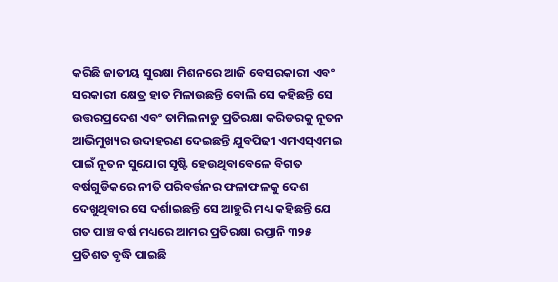କରିଛି ଜାତୀୟ ସୁରକ୍ଷା ମିଶନରେ ଆଜି ବେସରକାରୀ ଏବଂ ସରକାରୀ କ୍ଷେତ୍ର ହାତ ମିଳାଉଛନ୍ତି ବୋଲି ସେ କହିଛନ୍ତି ସେ ଉତ୍ତରପ୍ରଦେଶ ଏବଂ ତାମିଲନାଡୁ ପ୍ରତିରକ୍ଷା କରିଡରକୁ ନୂତନ ଆଭିମୁଖ୍ୟର ଉଦାହରଣ ଦେଇଛନ୍ତି ଯୁବପିଢୀ ଏମଏସ୍ଏମଇ ପାଇଁ ନୂତନ ସୁଯୋଗ ସୃଷ୍ଟି ହେଉଥିବାବେଳେ ବିଗତ ବର୍ଷଗୁଡିକରେ ନୀତି ପରିବର୍ତ୍ତନର ଫଳାଫଳକୁ ଦେଶ ଦେଖୁଥିବାର ସେ ଦର୍ଶାଇଛନ୍ତି ସେ ଆହୁରି ମଧ୍ୟ କହିଛନ୍ତି ଯେ ଗତ ପାଞ୍ଚ ବର୍ଷ ମଧ୍ୟରେ ଆମର ପ୍ରତିରକ୍ଷା ରପ୍ତାନି ୩୨୫ ପ୍ରତିଶତ ବୃଦ୍ଧି ପାଇଛି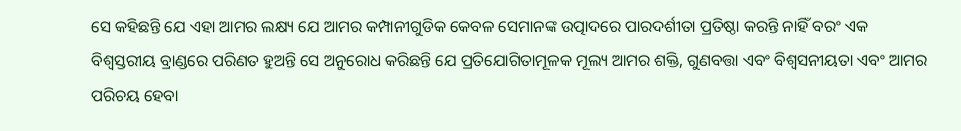ସେ କହିଛନ୍ତି ଯେ ଏହା ଆମର ଲକ୍ଷ୍ୟ ଯେ ଆମର କମ୍ପାନୀଗୁଡିକ କେବଳ ସେମାନଙ୍କ ଉତ୍ପାଦରେ ପାରଦର୍ଶୀତା ପ୍ରତିଷ୍ଠା କରନ୍ତି ନାହିଁ ବରଂ ଏକ ବିଶ୍ୱସ୍ତରୀୟ ବ୍ରାଣ୍ଡରେ ପରିଣତ ହୁଅନ୍ତି ସେ ଅନୁରୋଧ କରିଛନ୍ତି ଯେ ପ୍ରତିଯୋଗିତାମୂଳକ ମୂଲ୍ୟ ଆମର ଶକ୍ତି, ଗୁଣବତ୍ତା ଏବଂ ବିଶ୍ୱସନୀୟତା ଏବଂ ଆମର ପରିଚୟ ହେବା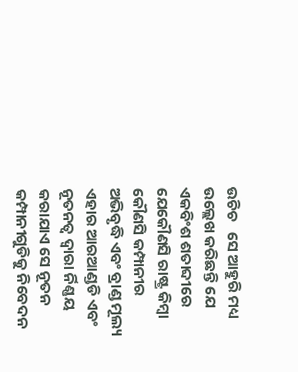ଉଚିଚ   ସେ ଆହୁରି ମଧ୍ୟ ଉଲ୍ଲେଖ କରିଛନ୍ତି ଯେ ଏକବିଂଶ ଶତାବ୍ଦୀରେ ଯେକୌଣସି ରାଷ୍ଟ୍ର କିମ୍ବା କୌଣସି କମ୍ପାନୀର ଅଭିବୃଦ୍ଧି ଏବଂ ବ୍ରାଣ୍ଡ ମୂଲ୍ୟ ଏହାର ଆରଆଣ୍ଡଡି ଏବଂ ନୂତନତ୍ୱ ଦ୍ୱାରା ର୍ନିଣ୍ଣୟ କରାଯାଏ ସେ ନୂତନ କମ୍ପାନୀଗୁଡିକୁ ନିବେଦନ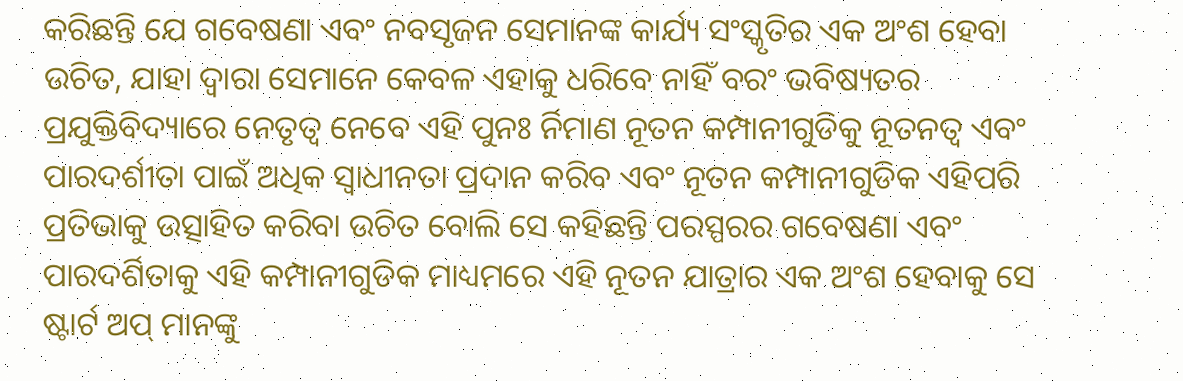କରିଛନ୍ତି ଯେ ଗବେଷଣା ଏବଂ ନବସୃଜନ ସେମାନଙ୍କ କାର୍ଯ୍ୟ ସଂସ୍କୃତିର ଏକ ଅଂଶ ହେବା ଉଚିତ, ଯାହା ଦ୍ୱାରା ସେମାନେ କେବଳ ଏହାକୁ ଧରିବେ ନାହିଁ ବରଂ ଭବିଷ୍ୟତର ପ୍ରଯୁକ୍ତିବିଦ୍ୟାରେ ନେତୃତ୍ୱ ନେବେ ଏହି ପୁନଃ ର୍ନିମାଣ ନୂତନ କମ୍ପାନୀଗୁଡିକୁ ନୂତନତ୍ୱ ଏବଂ ପାରଦର୍ଶୀତା ପାଇଁ ଅଧିକ ସ୍ୱାଧୀନତା ପ୍ରଦାନ କରିବ ଏବଂ ନୂତନ କମ୍ପାନୀଗୁଡିକ ଏହିପରି ପ୍ରତିଭାକୁ ଉତ୍ସାହିତ କରିବା ଉଚିତ ବୋଲି ସେ କହିଛନ୍ତି ପରସ୍ପରର ଗବେଷଣା ଏବଂ ପାରଦର୍ଶିତାକୁ ଏହି କମ୍ପାନୀଗୁଡିକ ମାଧ୍ୟମରେ ଏହି ନୂତନ ଯାତ୍ରାର ଏକ ଅଂଶ ହେବାକୁ ସେ ଷ୍ଟାର୍ଟ ଅପ୍ ମାନଙ୍କୁ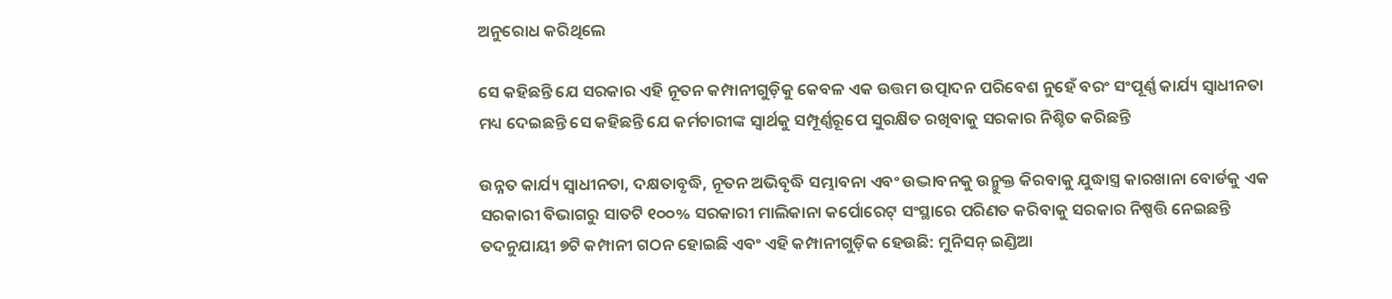ଅନୁରୋଧ କରିଥିଲେ

ସେ କହିଛନ୍ତି ଯେ ସରକାର ଏହି ନୂତନ କମ୍ପାନୀଗୁଡ଼ିକୁ କେବଳ ଏକ ଉତ୍ତମ ଉତ୍ପାଦନ ପରିବେଶ ନୁହେଁ ବରଂ ସଂପୂର୍ଣ୍ଣ କାର୍ଯ୍ୟ ସ୍ୱାଧୀନତା ମଧ୍ୟ ଦେଇଛନ୍ତି ସେ କହିଛନ୍ତି ଯେ କର୍ମଚାରୀଙ୍କ ସ୍ୱାର୍ଥକୁ ସମ୍ପୂର୍ଣ୍ଣରୂପେ ସୁରକ୍ଷିତ ରଖିବାକୁ ସରକାର ନିଶ୍ଚିତ କରିଛନ୍ତି

ଉନ୍ନତ କାର୍ଯ୍ୟ ସ୍ୱାଧୀନତା, ଦକ୍ଷତାବୃଦ୍ଧି, ନୂତନ ଅଭିବୃଦ୍ଧି ସମ୍ଭାବନା ଏବଂ ଉଦ୍ଭାବନକୁ ଉନ୍ମୁକ୍ତ କିରବାକୁ ଯୁଦ୍ଧାସ୍ତ୍ର କାରଖାନା ବୋର୍ଡକୁ ଏକ ସରକାରୀ ବିଭାଗରୁ ସାତଟି ୧୦୦% ସରକାରୀ ମାଲିକାନା କର୍ପୋରେଟ୍ ସଂସ୍ଥାରେ ପରିଣତ କରିବାକୁ ସରକାର ନିଷ୍ପତ୍ତି ନେଇଛନ୍ତି ତଦନୁଯାୟୀ ୭ଟି କମ୍ପାନୀ ଗଠନ ହୋଇଛି ଏବଂ ଏହି କମ୍ପାନୀଗୁଡ଼ିକ ହେଉଛି: ମୁନିସନ୍ ଇଣ୍ଡିଆ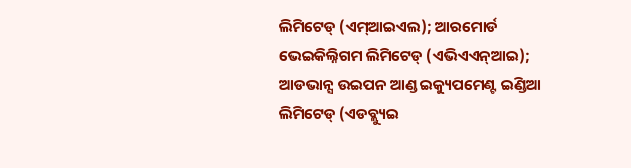ଲିମିଟେଡ୍ (ଏମ୍ଆଇଏଲ); ଆରମୋର୍ଡ ଭେଇକିଲ୍ନିଗମ ଲିମିଟେଡ୍ (ଏଭିଏଏନ୍ଆଇ); ଆଡଭାନ୍ସ ଉଇପନ ଆଣ୍ଡ ଇକ୍ୟୁପମେଣ୍ଟ ଇଣ୍ଡିଆ ଲିମିଟେଡ୍ (ଏଡବ୍ଲ୍ୟୁଇ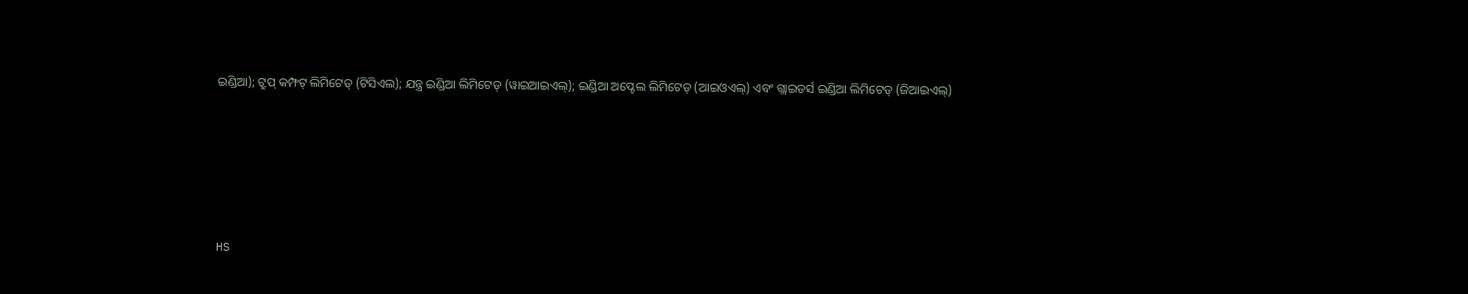ଇଣ୍ଡିଆ); ଟ୍ରୁପ୍ କମ୍ଫଟ୍ ଲିମିଟେଡ୍ (ଟିସିଏଲ); ଯନ୍ତ୍ର ଇଣ୍ଡିଆ ଲିମିଟେଡ୍ (ୱାଇଆଇଏଲ୍‍); ଇଣ୍ଡିଆ ଅପ୍ଟେଲ ଲିମିଟେଡ୍ (ଆଇଓଏଲ୍‍) ଏବଂ ଗ୍ଲାଇଡର୍ସ ଇଣ୍ଡିଆ ଲିମିଟେଡ୍ (ଜିଆଇଏଲ୍‍)





HS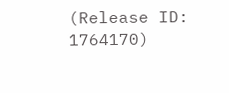(Release ID: 1764170)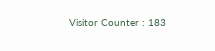Visitor Counter : 183